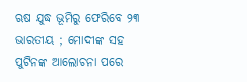ଋଷ ଯୁଦ୍ଧ ଭୂମିରୁ ଫେରିବେ ୨୩ ଭାରତୀୟ ; ମୋଦୀଙ୍କ ସହ ପୁଟିନଙ୍କ ଆଲୋଚନା ପରେ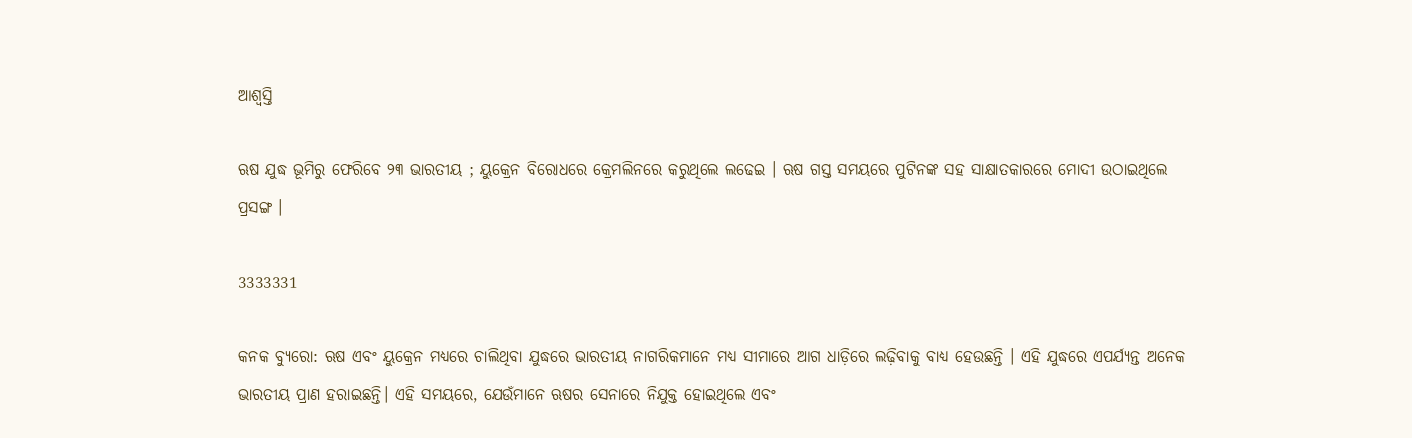ଆଶ୍ୱସ୍ତି

ଋଷ ଯୁଦ୍ଧ ଭୂମିରୁ ଫେରିବେ ୨୩ ଭାରତୀୟ ; ୟୁକ୍ରେନ ବିରୋଧରେ କ୍ରେମଲିନରେ କରୁଥିଲେ ଲଢେଇ । ଋଷ ଗସ୍ତ ସମୟରେ ପୁଟିନଙ୍କ ସହ ସାକ୍ଷାତକାରରେ ମୋଦୀ ଉଠାଇଥିଲେ ପ୍ରସଙ୍ଗ ।

3333331

କନକ ବ୍ୟୁରୋ: ଋଷ ଏବଂ ୟୁକ୍ରେନ ମଧ୍ୟରେ ଚାଲିଥିବା ଯୁଦ୍ଧରେ ଭାରତୀୟ ନାଗରିକମାନେ ମଧ୍ୟ ସୀମାରେ ଆଗ ଧାଡ଼ିରେ ଲଢ଼ିବାକୁ ବାଧ୍ୟ ହେଉଛନ୍ତି । ଏହି ଯୁଦ୍ଧରେ ଏପର୍ଯ୍ୟନ୍ତ ଅନେକ ଭାରତୀୟ ପ୍ରାଣ ହରାଇଛନ୍ତି। ଏହି ସମୟରେ, ଯେଉଁମାନେ ଋଷର ସେନାରେ ନିଯୁକ୍ତ ହୋଇଥିଲେ ଏବଂ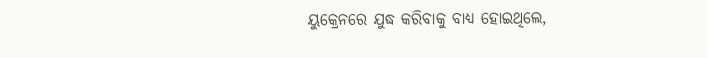ୟୁକ୍ରେନରେ ଯୁଦ୍ଧ କରିବାକୁ ବାଧ୍ୟ ହୋଇଥିଲେ,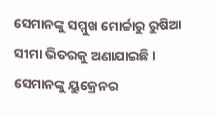ସେମାନଙ୍କୁ ସମ୍ମୁଖ ମୋର୍ଚ୍ଚାରୁ ରୁଷିଆ ସୀମା ଭିତରକୁ ଅଣାଯାଇଛି। ସେମାନଙ୍କୁ ୟୁକ୍ରେନର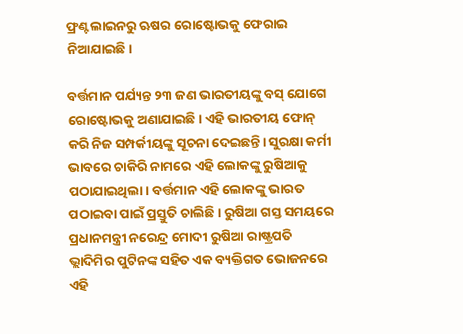ଫ୍ରଣ୍ଟଲାଇନରୁ ଋଷର ରୋଷ୍ଟୋଭକୁ ଫେରାଇ ନିଆଯାଇଛି।

ବର୍ତ୍ତମାନ ପର୍ଯ୍ୟନ୍ତ ୨୩ ଜଣ ଭାରତୀୟଙ୍କୁ ବସ୍ ଯୋଗେ ରୋଷ୍ଟୋଭକୁ ଅଣାଯାଇଛି। ଏହି ଭାରତୀୟ ଫୋନ୍ କରି ନିଜ ସମ୍ପର୍କୀୟଙ୍କୁ ସୂଚନା ଦେଇଛନ୍ତି। ସୁରକ୍ଷା କର୍ମୀ ଭାବରେ ଚାକିରି ନାମରେ ଏହି ଲୋକଙ୍କୁ ରୁଷିଆକୁ ପଠାଯାଇଥିଲା। ବର୍ତ୍ତମାନ ଏହି ଲୋକଙ୍କୁ ଭାରତ ପଠାଇବା ପାଇଁ ପ୍ରସ୍ତୁତି ଚାଲିଛି। ରୁଷିଆ ଗସ୍ତ ସମୟରେ ପ୍ରଧାନମନ୍ତ୍ରୀ ନରେନ୍ଦ୍ର ମୋଦୀ ରୁଷିଆ ରାଷ୍ଟ୍ରପତି ଭ୍ଲାଦିମିର ପୁଟିନଙ୍କ ସହିତ ଏକ ବ୍ୟକ୍ତିଗତ ଭୋଜନରେ ଏହି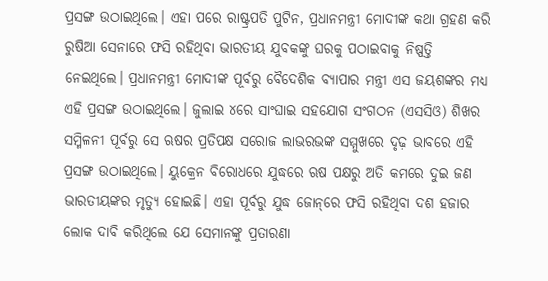ପ୍ରସଙ୍ଗ ଉଠାଇଥିଲେ। ଏହା ପରେ ରାଷ୍ଟ୍ରପତି ପୁଟିନ, ପ୍ରଧାନମନ୍ତ୍ରୀ ମୋଦୀଙ୍କ କଥା ଗ୍ରହଣ କରି ରୁଷିଆ ସେନାରେ ଫସି ରହିଥିବା ଭାରତୀୟ ଯୁବକଙ୍କୁ ଘରକୁ ପଠାଇବାକୁ ନିଷ୍ପତ୍ତି ନେଇଥିଲେ। ପ୍ରଧାନମନ୍ତ୍ରୀ ମୋଦୀଙ୍କ ପୂର୍ବରୁ ବୈଦେଶିକ ବ୍ୟାପାର ମନ୍ତ୍ରୀ ଏସ ଜୟଶଙ୍କର ମଧ୍ୟ ଏହି ପ୍ରସଙ୍ଗ ଉଠାଇଥିଲେ। ଜୁଲାଇ ୪ରେ ସାଂଘାଇ ସହଯୋଗ ସଂଗଠନ (ଏସସିଓ) ଶିଖର ସମ୍ମିଳନୀ ପୂର୍ବରୁ ସେ ଋଷର ପ୍ରତିପକ୍ଷ ସରୋଜ ଲାଭରଭଙ୍କ ସମ୍ମୁଖରେ ଦୃଢ଼ ଭାବରେ ଏହି ପ୍ରସଙ୍ଗ ଉଠାଇଥିଲେ। ୟୁକ୍ରେନ ବିରୋଧରେ ଯୁଦ୍ଧରେ ଋଷ ପକ୍ଷରୁ ଅତି କମରେ ଦୁଇ ଜଣ ଭାରତୀୟଙ୍କର ମୃତ୍ୟୁ ହୋଇଛି। ଏହା ପୂର୍ବରୁ ଯୁଦ୍ଧ ଜୋନ୍‌ରେ ଫସି ରହିଥିବା ଦଶ ହଜାର ଲୋକ ଦାବି କରିଥିଲେ ଯେ ସେମାନଙ୍କୁ ପ୍ରତାରଣା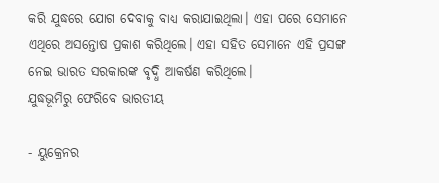କରି ଯୁଦ୍ଧରେ ଯୋଗ ଦେବାକୁ ବାଧ୍ୟ କରାଯାଇଥିଲା। ଏହା ପରେ ସେମାନେ ଏଥିରେ ଅସନ୍ତୋଷ ପ୍ରକାଶ କରିଥିଲେ। ଏହା ସହିତ ସେମାନେ ଏହି ପ୍ରସଙ୍ଗ ନେଇ ଭାରତ ସରକାରଙ୍କ ବୃଦ୍ଧି ଆକର୍ଷଣ କରିଥିଲେ।
ଯୁଦ୍ଧଭୂମିରୁ ଫେରିବେ ଭାରତୀୟ

- ୟୁକ୍ରେନର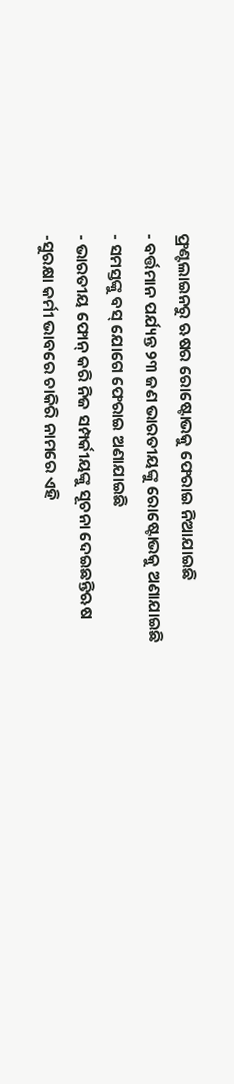ଫ୍ରଣ୍ଟଲାଇନରୁ ଋଷର ରୋଷ୍ଟୋଭକୁ ଫେରାଇ ନିଆଯାଇଛି
- ବର୍ତ୍ତମାନ ପର୍ଯ୍ୟନ୍ତ ୨୩ ଜଣ ଭାରତୀୟଙ୍କୁ ରୋଷ୍ଟୋଭକୁ ଅଣାଯାଇଛି
- ସମସ୍ତଙ୍କୁ ବସ୍ ଯୋଗେ ଫେରାଇ ଅଣାଯାଇଛି
- ଭାରତୀୟ ଫୋନ୍ କରି ନିଜ ସମ୍ପର୍କୀୟଙ୍କୁ ସୂଚନା ଦେଇଛନ୍ତିଋଷ
-ସୁରକ୍ଷା କର୍ମୀ ଭାବରେ ଚାକିରି ନାମରେ ଏହି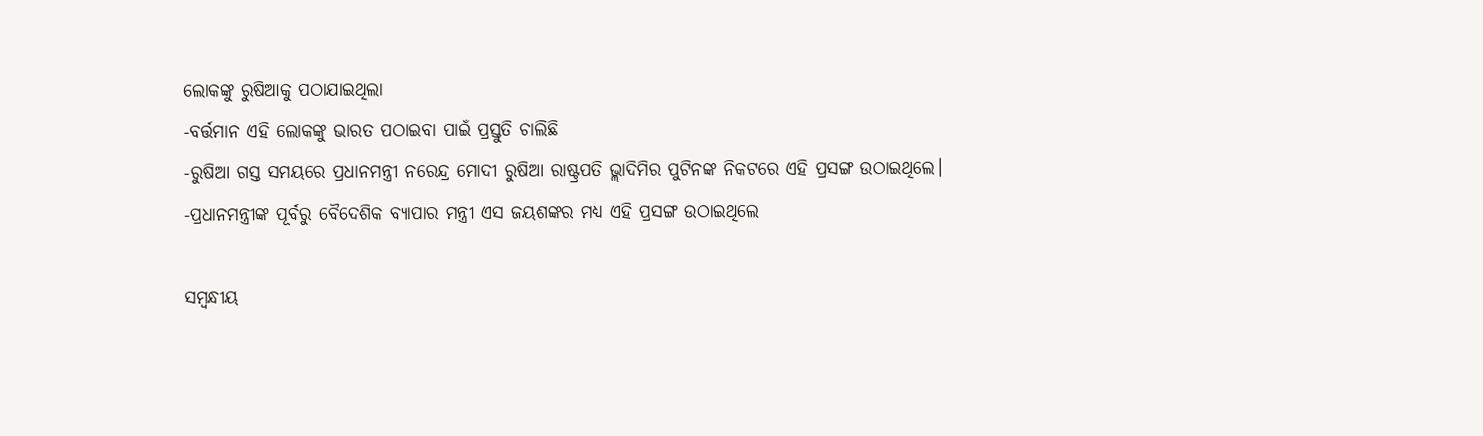ଲୋକଙ୍କୁ ରୁଷିଆକୁ ପଠାଯାଇଥିଲା
-ବର୍ତ୍ତମାନ ଏହି ଲୋକଙ୍କୁ ଭାରତ ପଠାଇବା ପାଇଁ ପ୍ରସ୍ତୁତି ଚାଲିଛି
-ରୁଷିଆ ଗସ୍ତ ସମୟରେ ପ୍ରଧାନମନ୍ତ୍ରୀ ନରେନ୍ଦ୍ର ମୋଦୀ ରୁଷିଆ ରାଷ୍ଟ୍ରପତି ଭ୍ଲାଦିମିର ପୁଟିନଙ୍କ ନିକଟରେ ଏହି ପ୍ରସଙ୍ଗ ଉଠାଇଥିଲେ।
-ପ୍ରଧାନମନ୍ତ୍ରୀଙ୍କ ପୂର୍ବରୁ ବୈଦେଶିକ ବ୍ୟାପାର ମନ୍ତ୍ରୀ ଏସ ଜୟଶଙ୍କର ମଧ୍ୟ ଏହି ପ୍ରସଙ୍ଗ ଉଠାଇଥିଲେ

ସମ୍ବନ୍ଧୀୟ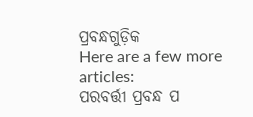ପ୍ରବନ୍ଧଗୁଡ଼ିକ
Here are a few more articles:
ପରବର୍ତ୍ତୀ ପ୍ରବନ୍ଧ ପ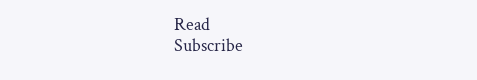Read
Subscribe